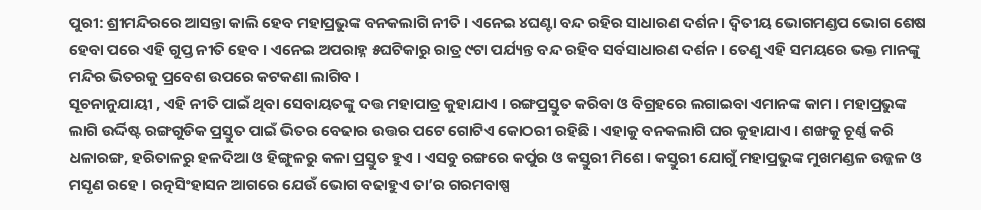ପୁରୀ: ଶ୍ରୀମନ୍ଦିରରେ ଆସନ୍ତା କାଲି ହେବ ମହାପ୍ରଭୁଙ୍କ ବନକଲାଗି ନୀତି । ଏନେଇ ୪ଘଣ୍ଟା ବନ୍ଦ ରହିର ସାଧାରଣ ଦର୍ଶନ । ଦ୍ୱିତୀୟ ଭୋଗମଣ୍ଡପ ଭୋଗ ଶେଷ ହେବା ପରେ ଏହି ଗୁପ୍ତ ନୀତି ହେବ । ଏନେଇ ଅପରାହ୍ନ ୫ଘଟିକାରୁ ରାତ୍ର ୯ଟା ପର୍ଯ୍ୟନ୍ତ ବନ୍ଦ ରହିବ ସର୍ବସାଧାରଣ ଦର୍ଶନ । ତେଣୁ ଏହି ସମୟରେ ଭକ୍ତ ମାନଙ୍କୁ ମନ୍ଦିର ଭିତରକୁ ପ୍ରବେଶ ଉପରେ କଟକଣା ଲାଗିବ ।
ସୂଚନାନୁଯାୟୀ , ଏହି ନୀତି ପାଇଁ ଥିବା ସେବାୟତଙ୍କୁ ଦତ୍ତ ମହାପାତ୍ର କୁହାଯାଏ । ରଙ୍ଗପ୍ରସ୍ତୁତ କରିବା ଓ ବିଗ୍ରହରେ ଲଗାଇବା ଏମାନଙ୍କ କାମ । ମହାପ୍ରଭୁଙ୍କ ଲାଗି ଉର୍ଦ୍ଦିଷ୍ଟ ରଙ୍ଗଗୁଡିକ ପ୍ରସ୍ତୁତ ପାଇଁ ଭିତର ବେଢାର ଉତ୍ତର ପଟେ ଗୋଟିଏ କୋଠରୀ ରହିଛି । ଏହାକୁ ବନକଲାଗି ଘର କୁହାଯାଏ । ଶଙ୍ଖକୁ ଚୂର୍ଣ୍ଣ କରି ଧଳାରଙ୍ଗ, ହରିତାଳରୁ ହଳଦିଆ ଓ ହିଙ୍ଗୁଳରୁ କଳା ପ୍ରସ୍ତୁତ ହୁଏ । ଏସବୁ ରଙ୍ଗରେ କର୍ପୁର ଓ କସ୍ତୁରୀ ମିଶେ । କସ୍ତୁରୀ ଯୋଗୁଁ ମହାପ୍ରଭୁଙ୍କ ମୁଖମଣ୍ଡଳ ଉଜ୍ଜଳ ଓ ମସୃଣ ରହେ । ରତ୍ନସିଂହାସନ ଆଗରେ ଯେଉଁ ଭୋଗ ବଢାହୁଏ ତା’ର ଗରମବାଷ୍ପ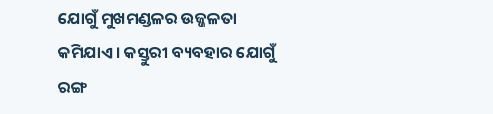ଯୋଗୁଁ ମୁଖମଣ୍ଡଳର ଉଜ୍ଜଳତା କମିଯାଏ । କସ୍ତୁରୀ ବ୍ୟବହାର ଯୋଗୁଁ ରଙ୍ଗ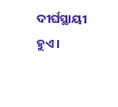ଦୀର୍ଘସ୍ଥାୟୀ ହୁଏ ।